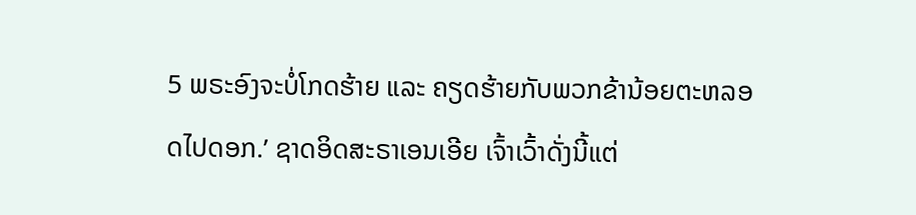5 ພຣະອົງຈະບໍ່ໂກດຮ້າຍ ແລະ ຄຽດຮ້າຍກັບພວກຂ້ານ້ອຍຕະຫລອດໄປດອກ.’ ຊາດອິດສະຣາເອນເອີຍ ເຈົ້າເວົ້າດັ່ງນີ້ແຕ່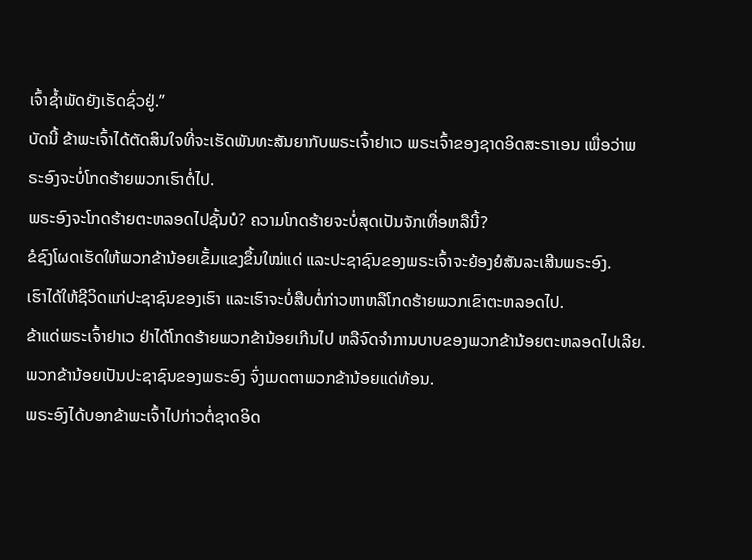ເຈົ້າຊໍ້າພັດຍັງເຮັດຊົ່ວຢູ່.”
ບັດນີ້ ຂ້າພະເຈົ້າໄດ້ຕັດສິນໃຈທີ່ຈະເຮັດພັນທະສັນຍາກັບພຣະເຈົ້າຢາເວ ພຣະເຈົ້າຂອງຊາດອິດສະຣາເອນ ເພື່ອວ່າພຣະອົງຈະບໍ່ໂກດຮ້າຍພວກເຮົາຕໍ່ໄປ.
ພຣະອົງຈະໂກດຮ້າຍຕະຫລອດໄປຊັ້ນບໍ? ຄວາມໂກດຮ້າຍຈະບໍ່ສຸດເປັນຈັກເທື່ອຫລືນີ້?
ຂໍຊົງໂຜດເຮັດໃຫ້ພວກຂ້ານ້ອຍເຂັ້ມແຂງຂຶ້ນໃໝ່ແດ່ ແລະປະຊາຊົນຂອງພຣະເຈົ້າຈະຍ້ອງຍໍສັນລະເສີນພຣະອົງ.
ເຮົາໄດ້ໃຫ້ຊີວິດແກ່ປະຊາຊົນຂອງເຮົາ ແລະເຮົາຈະບໍ່ສືບຕໍ່ກ່າວຫາຫລືໂກດຮ້າຍພວກເຂົາຕະຫລອດໄປ.
ຂ້າແດ່ພຣະເຈົ້າຢາເວ ຢ່າໄດ້ໂກດຮ້າຍພວກຂ້ານ້ອຍເກີນໄປ ຫລືຈົດຈຳການບາບຂອງພວກຂ້ານ້ອຍຕະຫລອດໄປເລີຍ. ພວກຂ້ານ້ອຍເປັນປະຊາຊົນຂອງພຣະອົງ ຈົ່ງເມດຕາພວກຂ້ານ້ອຍແດ່ທ້ອນ.
ພຣະອົງໄດ້ບອກຂ້າພະເຈົ້າໄປກ່າວຕໍ່ຊາດອິດ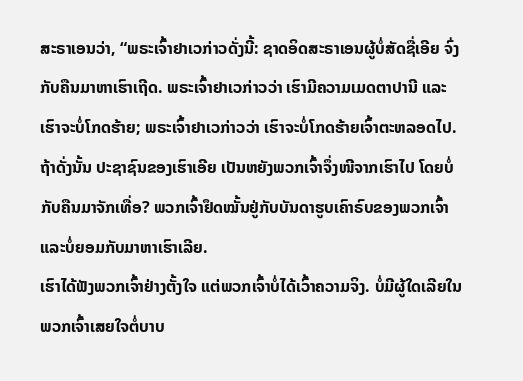ສະຣາເອນວ່າ, “ພຣະເຈົ້າຢາເວກ່າວດັ່ງນີ້: ຊາດອິດສະຣາເອນຜູ້ບໍ່ສັດຊື່ເອີຍ ຈົ່ງກັບຄືນມາຫາເຮົາເຖີດ. ພຣະເຈົ້າຢາເວກ່າວວ່າ ເຮົາມີຄວາມເມດຕາປານີ ແລະເຮົາຈະບໍ່ໂກດຮ້າຍ; ພຣະເຈົ້າຢາເວກ່າວວ່າ ເຮົາຈະບໍ່ໂກດຮ້າຍເຈົ້າຕະຫລອດໄປ.
ຖ້າດັ່ງນັ້ນ ປະຊາຊົນຂອງເຮົາເອີຍ ເປັນຫຍັງພວກເຈົ້າຈຶ່ງໜີຈາກເຮົາໄປ ໂດຍບໍ່ກັບຄືນມາຈັກເທື່ອ? ພວກເຈົ້າຢຶດໝັ້ນຢູ່ກັບບັນດາຮູບເຄົາຣົບຂອງພວກເຈົ້າ ແລະບໍ່ຍອມກັບມາຫາເຮົາເລີຍ.
ເຮົາໄດ້ຟັງພວກເຈົ້າຢ່າງຕັ້ງໃຈ ແຕ່ພວກເຈົ້າບໍ່ໄດ້ເວົ້າຄວາມຈິງ. ບໍ່ມີຜູ້ໃດເລີຍໃນພວກເຈົ້າເສຍໃຈຕໍ່ບາບ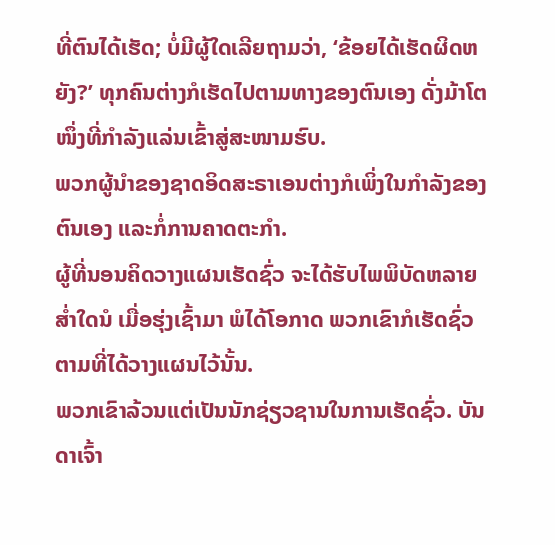ທີ່ຕົນໄດ້ເຮັດ; ບໍ່ມີຜູ້ໃດເລີຍຖາມວ່າ, ‘ຂ້ອຍໄດ້ເຮັດຜິດຫຍັງ?’ ທຸກຄົນຕ່າງກໍເຮັດໄປຕາມທາງຂອງຕົນເອງ ດັ່ງມ້າໂຕໜຶ່ງທີ່ກຳລັງແລ່ນເຂົ້າສູ່ສະໜາມຮົບ.
ພວກຜູ້ນຳຂອງຊາດອິດສະຣາເອນຕ່າງກໍເພິ່ງໃນກຳລັງຂອງຕົນເອງ ແລະກໍ່ການຄາດຕະກຳ.
ຜູ້ທີ່ນອນຄິດວາງແຜນເຮັດຊົ່ວ ຈະໄດ້ຮັບໄພພິບັດຫລາຍສໍ່າໃດນໍ ເມື່ອຮຸ່ງເຊົ້າມາ ພໍໄດ້ໂອກາດ ພວກເຂົາກໍເຮັດຊົ່ວຕາມທີ່ໄດ້ວາງແຜນໄວ້ນັ້ນ.
ພວກເຂົາລ້ວນແຕ່ເປັນນັກຊ່ຽວຊານໃນການເຮັດຊົ່ວ. ບັນດາເຈົ້າ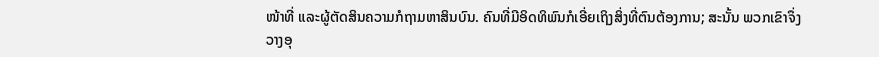ໜ້າທີ່ ແລະຜູ້ຕັດສິນຄວາມກໍຖາມຫາສິນບົນ. ຄົນທີ່ມີອິດທິພົນກໍເອີ່ຍເຖິງສິ່ງທີ່ຕົນຕ້ອງການ; ສະນັ້ນ ພວກເຂົາຈຶ່ງວາງອຸ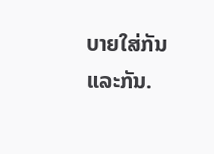ບາຍໃສ່ກັນແລະກັນ.